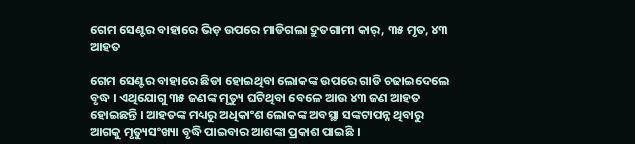ଗେମ ସେଣ୍ଟର ବାହାରେ ଭିଡ଼ ଉପରେ ମାଡିଗଲା ଦ୍ରୁତଗାମୀ କାର୍, ୩୫ ମୃତ, ୪୩ ଆହତ

ଗେମ ସେଣ୍ଟର ବାହାରେ ଛିଡା ହୋଇଥିବା ଲୋକଙ୍କ ଉପରେ ଗାଡି ଚଢାଇଦେଲେ ବୃଦ୍ଧ । ଏଥିଯୋଗୁ ୩୫ ଜଣଙ୍କ ମୃତ୍ୟୁ ଘଟିଥିବା ବେଳେ ଆଉ ୪୩ ଜଣ ଆହତ ହୋଇଛନ୍ତି । ଆହତଙ୍କ ମଧ୍ୟରୁ ଅଧିକାଂଶ ଲୋକଙ୍କ ଅବସ୍ଥା ସଙ୍କଟାପନ୍ନ ଥିବାରୁ ଆଗକୁ ମୃତ୍ୟୁସଂଖ୍ୟା ବୃଦ୍ଧି ପାଇବାର ଆଶଙ୍କା ପ୍ରକାଶ ପାଇଛି ।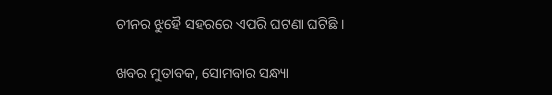ଚୀନର ଝୁହୈ ସହରରେ ଏପରି ଘଟଣା ଘଟିଛି ।

ଖବର ମୁତାବକ, ସୋମବାର ସନ୍ଧ୍ୟା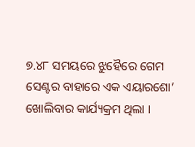୭.୪୮ ସମୟରେ ଝୁହୈରେ ଗେମ ସେଣ୍ଟର ବାହାରେ ଏକ ଏୟାରଶୋ’ ଖୋଲିବାର କାର୍ଯ୍ୟକ୍ରମ ଥିଲା ।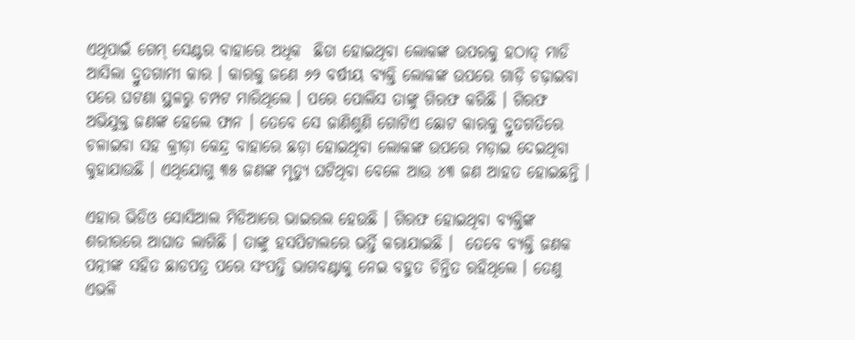ଏଥିପାଇଁ ଗେମ୍ ସେଣ୍ଟର ବାହାରେ ଅଧିକ  ଛିଡା ହୋଇଥିବା ଲୋକଙ୍କ ଉପରକୁ ହଠାତ୍ ମାଡି ଆସିଲା ଦ୍ରୁତଗାମୀ କାର । କାରକୁ ଜଣେ ୬୨ ବର୍ଷୀୟ ବ୍ୟକ୍ତି ଲୋକଙ୍କ ଉପରେ ଗାଡ଼ି ଚଢ଼ାଇବା ପରେ ଘଟଣା ସ୍ଥଳରୁ ଚମ୍ପଟ ମାରିଥିଲେ । ପରେ ପୋଲିସ ତାଙ୍କୁ ଗିରଫ କରିଛି । ଗିରଫ ଅଭିଯୁକ୍ତ ଜଣଙ୍କ ହେଲେ ‍ଫାନ । ତେବେ ସେ ଜାଣିଶୁଣି ଗୋଟିଏ ଛୋଟ କାରକୁ ଦ୍ରୁତଗତିରେ ଚଳାଇବା ସହ କ୍ରୀଡ଼ା କେନ୍ଦ୍ର ବାହାରେ ଛଡ଼ା ହୋଇଥିବା ଲୋକଙ୍କ ଉପରେ ମଡ଼ାଇ ଦେଇଥିବା କୁହାଯାଉଛି । ଏଥିଯୋଗୁ ୩୫ ଜଣଙ୍କ ମୃତ୍ୟୁ ଘଟିଥିବା ବେଳେ ଆଉ ୪୩ ଜଣ ଆହତ ହୋଇଛନ୍ତି ।

ଏହାର ଭିଡିଓ ସୋସିଆଲ ମିଡିଆରେ ଭାଇରଲ ହେଉଛି । ଗିରଫ ହୋଇଥିବା ବ୍ୟକ୍ତିଙ୍କ ଶରୀରରେ ଆଘାତ ଲାଗିଛି । ତାଙ୍କୁ ହସପିଟାଲରେ ଭର୍ତ୍ତି କରାଯାଇଛି ।  ତେବେ ବ୍ୟକ୍ତି ଜଣକ ପତ୍ନୀଙ୍କ ସହିତ ଛାଡପତ୍ର ପରେ ସଂପତ୍ତି ଭାଗବଣ୍ଟାକୁ ନେଇ ବହୁତ ଚିନ୍ତିତ ରହିଥିଲେ । ତେଣୁ ଏଭଳି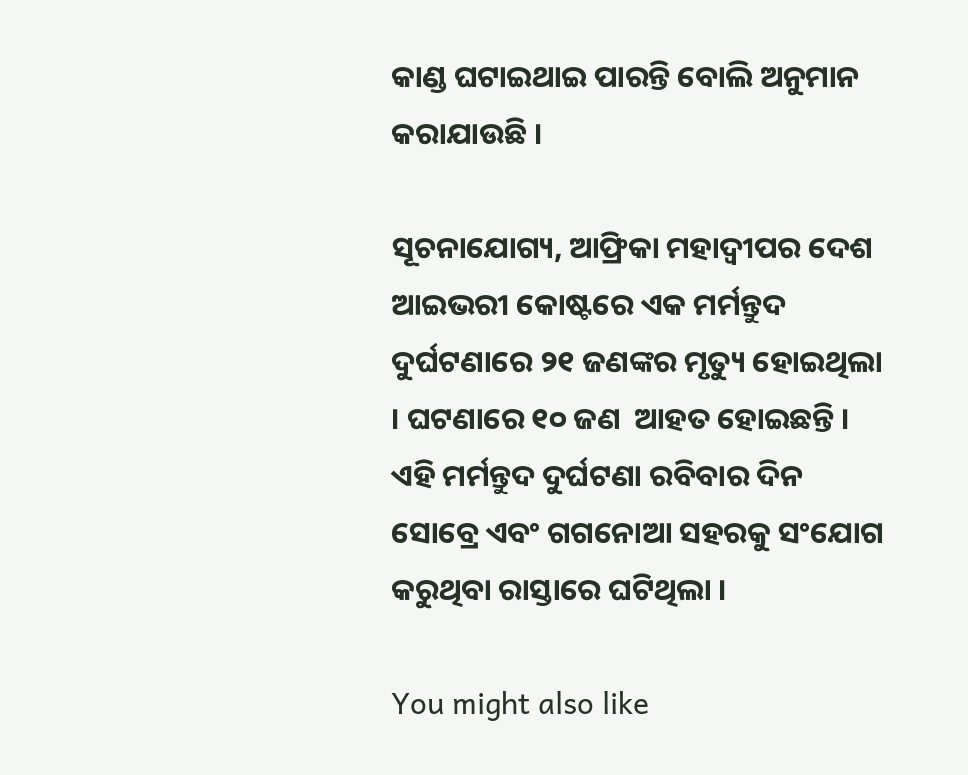କାଣ୍ଡ ଘଟାଇଥାଇ ପାରନ୍ତି ବୋଲି ଅନୁମାନ କରାଯାଉଛି ।

ସୂଚନାଯୋଗ୍ୟ, ଆଫ୍ରିକା ମହାଦ୍ୱୀପର ଦେଶ ଆଇଭରୀ କୋଷ୍ଟରେ ଏକ ମର୍ମନ୍ତୁଦ ଦୁର୍ଘଟଣାରେ ୨୧ ଜଣଙ୍କର ମୃତ୍ୟୁ ହୋଇଥିଲା । ଘଟଣାରେ ୧୦ ଜଣ  ଆହତ ହୋଇଛନ୍ତି । ଏହି ମର୍ମନ୍ତୁଦ ଦୁର୍ଘଟଣା ରବିବାର ଦିନ ସୋବ୍ରେ ଏବଂ ଗଗନୋଆ ସହରକୁ ସଂଯୋଗ କରୁଥିବା ରାସ୍ତାରେ ଘଟିଥିଲା ।

You might also like